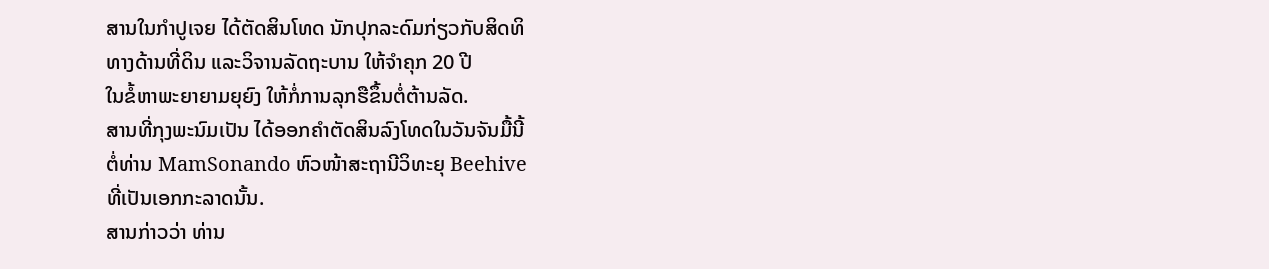ສານໃນກໍາປູເຈຍ ໄດ້ຕັດສິນໂທດ ນັກປຸກລະດົມກ່ຽວກັບສິດທິ
ທາງດ້ານທີ່ດິນ ແລະວິຈານລັດຖະບານ ໃຫ້ຈໍາຄຸກ 20 ປີ
ໃນຂໍ້ຫາພະຍາຍາມຍຸຍົງ ໃຫ້ກໍ່ການລຸກຮືຂຶ້ນຕໍ່ຕ້ານລັດ.
ສານທີ່ກຸງພະນົມເປັນ ໄດ້ອອກຄໍາຕັດສິນລົງໂທດໃນວັນຈັນມື້ນີ້
ຕໍ່ທ່ານ MamSonando ຫົວໜ້າສະຖານີວິທະຍຸ Beehive
ທີ່ເປັນເອກກະລາດນັ້ນ.
ສານກ່າວວ່າ ທ່ານ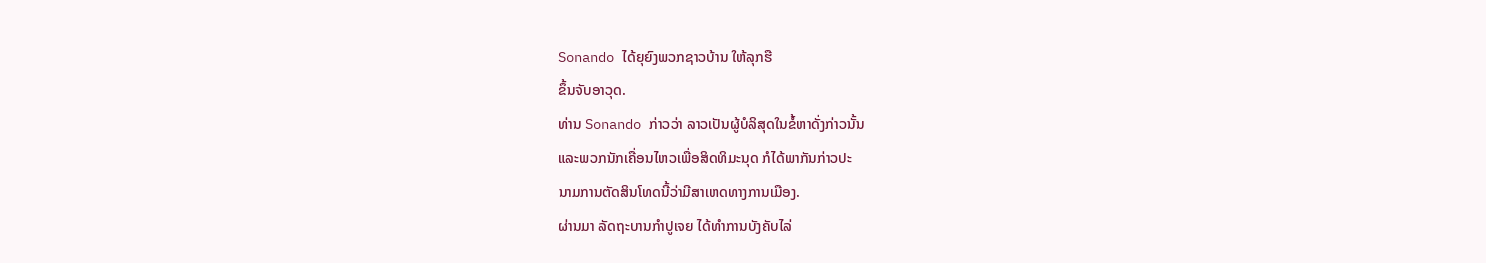Sonando ໄດ້ຍຸຍົງພວກຊາວບ້ານ ໃຫ້ລຸກຮື
ຂຶ້ນຈັບອາວຸດ.
ທ່ານ Sonando ກ່າວວ່າ ລາວເປັນຜູ້ບໍລິສຸດໃນຂໍ້ຫາດັ່ງກ່າວນັ້ນ
ແລະພວກນັກເຄື່ອນໄຫວເພື່ອສິດທິມະນຸດ ກໍໄດ້ພາກັນກ່າວປະ
ນາມການຕັດສິນໂທດນີ້ວ່າມີສາເຫດທາງການເມືອງ.
ຜ່ານມາ ລັດຖະບານກໍາປູເຈຍ ໄດ້ທໍາການບັງຄັບໄລ່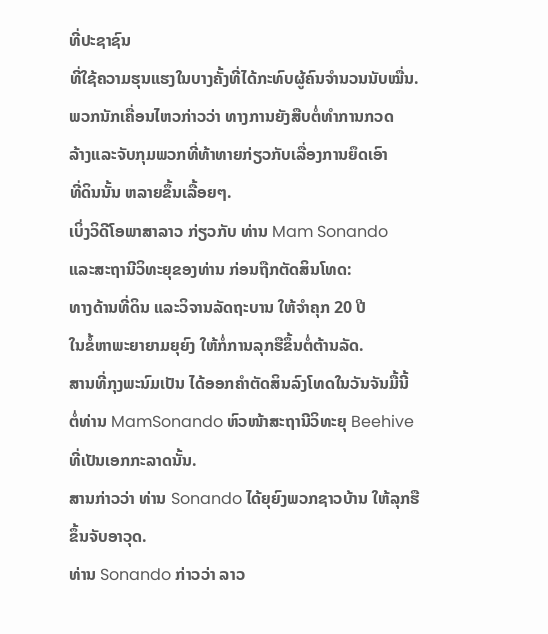ທີ່ປະຊາຊົນ
ທີ່ໃຊ້ຄວາມຮຸນແຮງໃນບາງຄັ້ງທີ່ໄດ້ກະທົບຜູ້ຄົນຈໍານວນນັບໝື່ນ.
ພວກນັກເຄື່ອນໄຫວກ່າວວ່າ ທາງການຍັງສືບຕໍ່ທໍາການກວດ
ລ້າງແລະຈັບກຸມພວກທີ່ທ້າທາຍກ່ຽວກັບເລື່ອງການຍຶດເອົາ
ທີ່ດິນນັ້ນ ຫລາຍຂຶ້ນເລື້ອຍໆ.
ເບິ່ງວິດີໂອພາສາລາວ ກ່ຽວກັບ ທ່ານ Mam Sonando
ແລະສະຖານີວິທະຍຸຂອງທ່ານ ກ່ອນຖືກຕັດສິນໂທດ:
ທາງດ້ານທີ່ດິນ ແລະວິຈານລັດຖະບານ ໃຫ້ຈໍາຄຸກ 20 ປີ
ໃນຂໍ້ຫາພະຍາຍາມຍຸຍົງ ໃຫ້ກໍ່ການລຸກຮືຂຶ້ນຕໍ່ຕ້ານລັດ.
ສານທີ່ກຸງພະນົມເປັນ ໄດ້ອອກຄໍາຕັດສິນລົງໂທດໃນວັນຈັນມື້ນີ້
ຕໍ່ທ່ານ MamSonando ຫົວໜ້າສະຖານີວິທະຍຸ Beehive
ທີ່ເປັນເອກກະລາດນັ້ນ.
ສານກ່າວວ່າ ທ່ານ Sonando ໄດ້ຍຸຍົງພວກຊາວບ້ານ ໃຫ້ລຸກຮື
ຂຶ້ນຈັບອາວຸດ.
ທ່ານ Sonando ກ່າວວ່າ ລາວ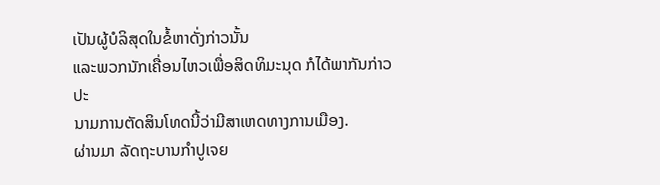ເປັນຜູ້ບໍລິສຸດໃນຂໍ້ຫາດັ່ງກ່າວນັ້ນ
ແລະພວກນັກເຄື່ອນໄຫວເພື່ອສິດທິມະນຸດ ກໍໄດ້ພາກັນກ່າວປະ
ນາມການຕັດສິນໂທດນີ້ວ່າມີສາເຫດທາງການເມືອງ.
ຜ່ານມາ ລັດຖະບານກໍາປູເຈຍ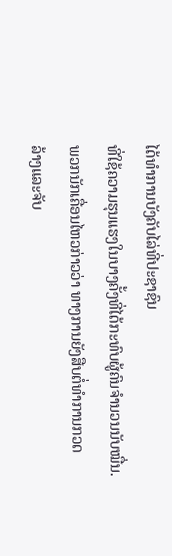ໄດ້ທໍາການບັງຄັບໄລ່ທີ່ປະຊາຊົນ
ທີ່ໃຊ້ຄວາມຮຸນແຮງໃນບາງຄັ້ງທີ່ໄດ້ກະທົບຜູ້ຄົນຈໍານວນນັບໝື່ນ.
ພວກນັກເຄື່ອນໄຫວກ່າວວ່າ ທາງການຍັງສືບຕໍ່ທໍາການກວດ
ລ້າງແລະຈັບ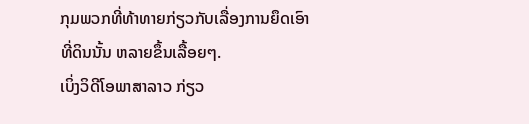ກຸມພວກທີ່ທ້າທາຍກ່ຽວກັບເລື່ອງການຍຶດເອົາ
ທີ່ດິນນັ້ນ ຫລາຍຂຶ້ນເລື້ອຍໆ.
ເບິ່ງວິດີໂອພາສາລາວ ກ່ຽວ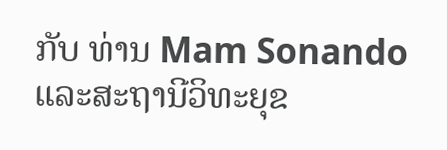ກັບ ທ່ານ Mam Sonando
ແລະສະຖານີວິທະຍຸຂ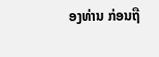ອງທ່ານ ກ່ອນຖື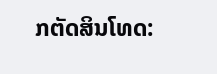ກຕັດສິນໂທດ: